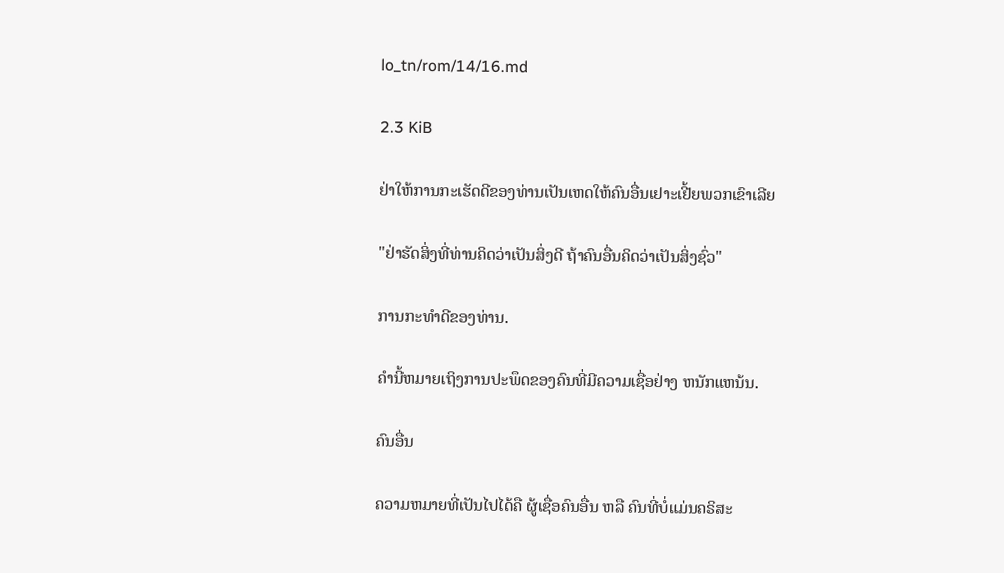lo_tn/rom/14/16.md

2.3 KiB

ຢ່າໃຫ້ການກະເຮັດດີຂອງທ່ານເປັນເຫດໃຫ້ຄົນອື່ນເຢາະເຢີ້ຍພວກເຂົາເລີຍ

"ຢ່າຮັດສິ່ງທີ່ທ່ານຄິດວ່າເປັນສິ່ງດີ ຖ້າຄົນອື່ນຄິດວ່າເປັນສິ່ງຊົ່ວ"

ການກະທຳດີຂອງທ່ານ.

ຄຳນີ້ຫມາຍເຖິງການປະພຶດຂອງຄົນທີ່ມີຄວາມເຊື່ອຢ່າງ ຫນັກແຫນ້ນ.

ຄົນອື່ນ

ຄວາມຫມາຍທີ່ເປັນໄປໄດ້ຄື ຜູ້ເຊື່ອຄົນອື່ນ ຫລື ຄົນທີ່ບໍ່ແມ່ນຄຣິສະ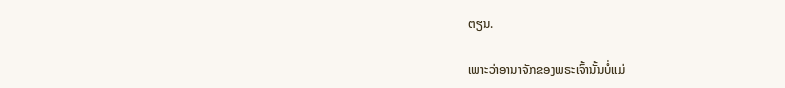ຕຽນ.

ເພາະວ່າອານາຈັກຂອງພຣະເຈົ້ານັ້ນບໍ່ແມ່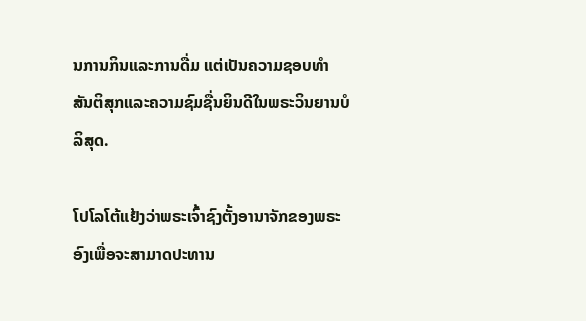ນການກິນແລະການດື່ມ ແຕ່ເປັນຄວາມຊອບທຳ ສັນຕິສຸກແລະຄວາມຊົມຊື່ນຍິນດີໃນພຣະວິນຍານບໍລິສຸດ.

ໂປໂລໂຕ້ແຢ້ງວ່າພຣະເຈົ້າຊົງຕັ້ງອານາຈັກຂອງພຣະອົງເພື່ອຈະສາມາດປະທານ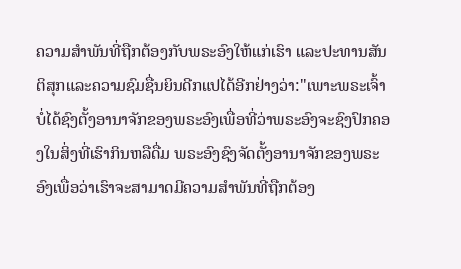ຄວາມສຳພັນທີ່ຖືກຕ້ອງກັບພຣະອົງໃຫ້ແກ່ເຮົາ ແລະປະທານສັນຕິສຸກແລະຄວາມຊົມຊື່ນຍິນດີກແປໄດ້ອີກຢ່າງວ່າ:"ເພາະພຣະເຈົ້າບໍ່ໄດ້ຊົງຕັ້ງອານາຈັກຂອງພຣະອົງເພື່ອທີ່ວ່າພຣະອົງຈະຊົງປົກຄອງໃນສິ່ງທີ່ເຮົາກິນຫລືດື່ມ ພຣະອົງຊົງຈັດຕັ້ງອານາຈັກຂອງພຣະອົງເພື່ອວ່າເຮົາຈະສາມາດມີຄວາມສຳພັນທີ່ຖືກຕ້ອງ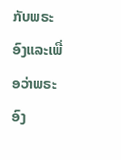ກັບພຣະອົງແລະເພື່ອວ່າພຣະອົງ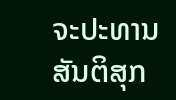ຈະປະທານສັນຕິສຸກ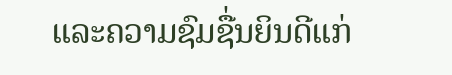ແລະຄວາມຊົມຊື່ນຍິນດີແກ່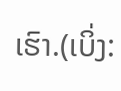ເຮົາ.(ເບິ່ງ: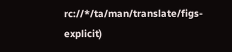rc://*/ta/man/translate/figs-explicit)